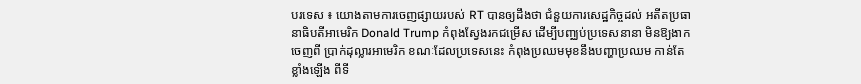បរទេស ៖ យោងតាមការចេញផ្សាយរបស់ RT បានឲ្យដឹងថា ជំនួយការសេដ្ឋកិច្ចដល់ អតីតប្រធានាធិបតីអាមេរិក Donald Trump កំពុងស្វែងរកជម្រើស ដើម្បីបញ្ឈប់ប្រទេសនានា មិនឱ្យងាកចេញពី ប្រាក់ដុល្លារអាមេរិក ខណៈដែលប្រទេសនេះ កំពុងប្រឈមមុខនឹងបញ្ហាប្រឈម កាន់តែខ្លាំងឡើង ពីទី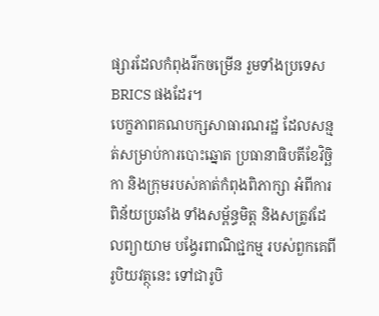ផ្សារដែលកំពុងរីកចម្រើន រួមទាំងប្រទេស BRICS ផងដែរ។
បេក្ខភាពគណបក្សសាធារណរដ្ឋ ដែលសន្មត់សម្រាប់ការបោះឆ្នោត ប្រធានាធិបតីខែវិច្ឆិកា និងក្រុមរបស់គាត់កំពុងពិភាក្សា អំពីការពិន័យប្រឆាំង ទាំងសម្ព័ន្ធមិត្ត និងសត្រូវដែលព្យាយាម បង្វែរពាណិជ្ជកម្ម របស់ពួកគេពីរូបិយវត្ថុនេះ ទៅជារូបិ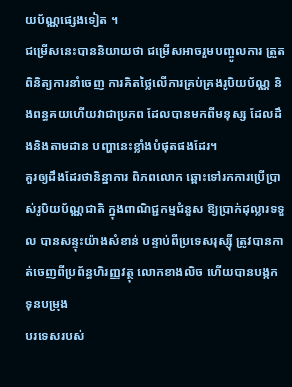យប័ណ្ណផ្សេងទៀត ។
ជម្រើសនេះបាននិយាយថា ជម្រើសអាចរួមបញ្ចូលការ ត្រួតពិនិត្យការនាំចេញ ការគិតថ្លៃលើការគ្រប់គ្រងរូបិយប័ណ្ណ និងពន្ធគយហើយវាជាប្រភព ដែលបានមកពីមនុស្ស ដែលដឹងនិងតាមដាន បញ្ហានេះខ្លាំងបំផុតផងដែរ។
គួរឲ្យដឹងដែរថានិន្នាការ ពិភពលោក ឆ្ពោះទៅរកការប្រើប្រាស់រូបិយប័ណ្ណជាតិ ក្នុងពាណិជ្ជកម្មជំនួស ឱ្យប្រាក់ដុល្លារទទួល បានសន្ទុះយ៉ាងសំខាន់ បន្ទាប់ពីប្រទេសរុស្ស៊ី ត្រូវបានកាត់ចេញពីប្រព័ន្ធហិរញ្ញវត្ថុ លោកខាងលិច ហើយបានបង្កកទុនបម្រុង
បរទេសរបស់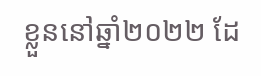ខ្លួននៅឆ្នាំ២០២២ ដែ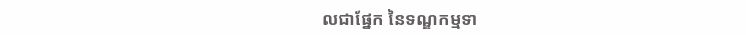លជាផ្នែក នៃទណ្ឌកម្មទា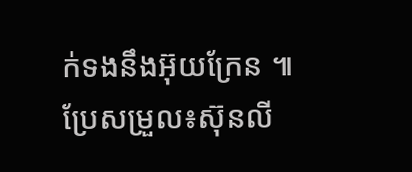ក់ទងនឹងអ៊ុយក្រែន ៕
ប្រែសម្រួល៖ស៊ុនលី